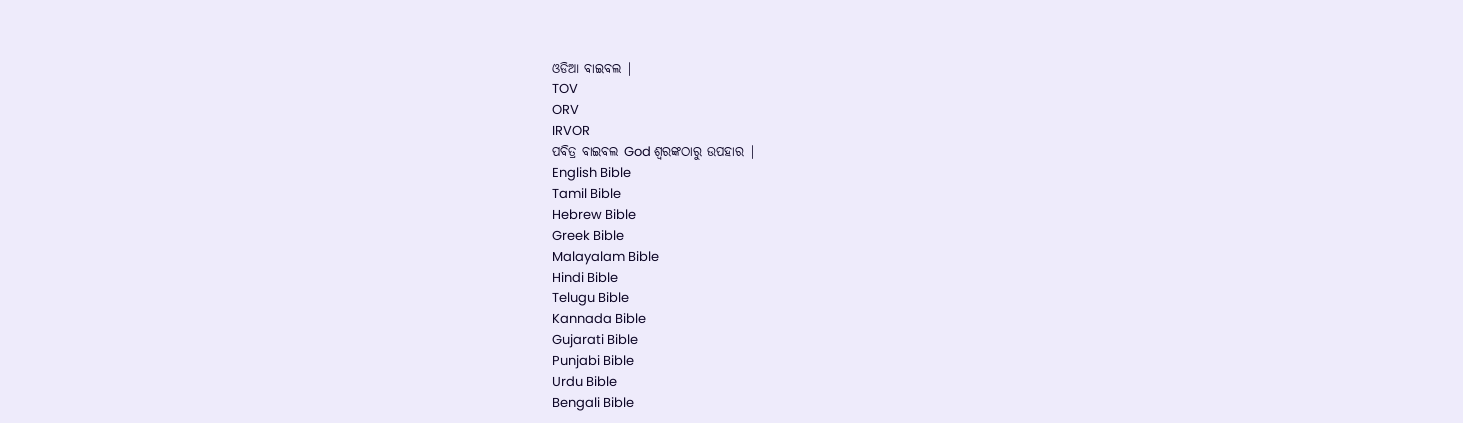ଓଡିଆ ବାଇବଲ |
TOV
ORV
IRVOR
ପବିତ୍ର ବାଇବଲ God ଶ୍ବରଙ୍କଠାରୁ ଉପହାର |
English Bible
Tamil Bible
Hebrew Bible
Greek Bible
Malayalam Bible
Hindi Bible
Telugu Bible
Kannada Bible
Gujarati Bible
Punjabi Bible
Urdu Bible
Bengali Bible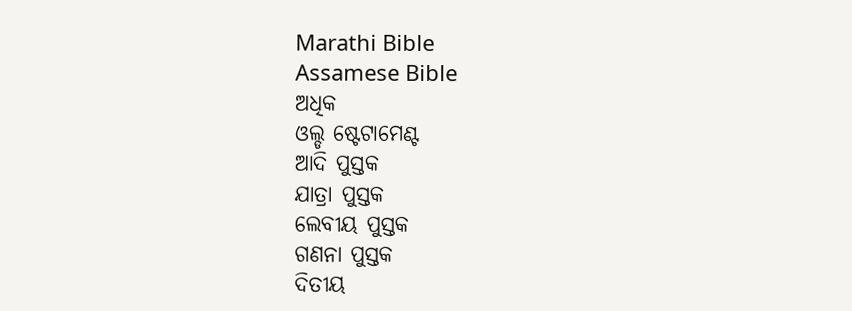Marathi Bible
Assamese Bible
ଅଧିକ
ଓଲ୍ଡ ଷ୍ଟେଟାମେଣ୍ଟ
ଆଦି ପୁସ୍ତକ
ଯାତ୍ରା ପୁସ୍ତକ
ଲେବୀୟ ପୁସ୍ତକ
ଗଣନା ପୁସ୍ତକ
ଦିତୀୟ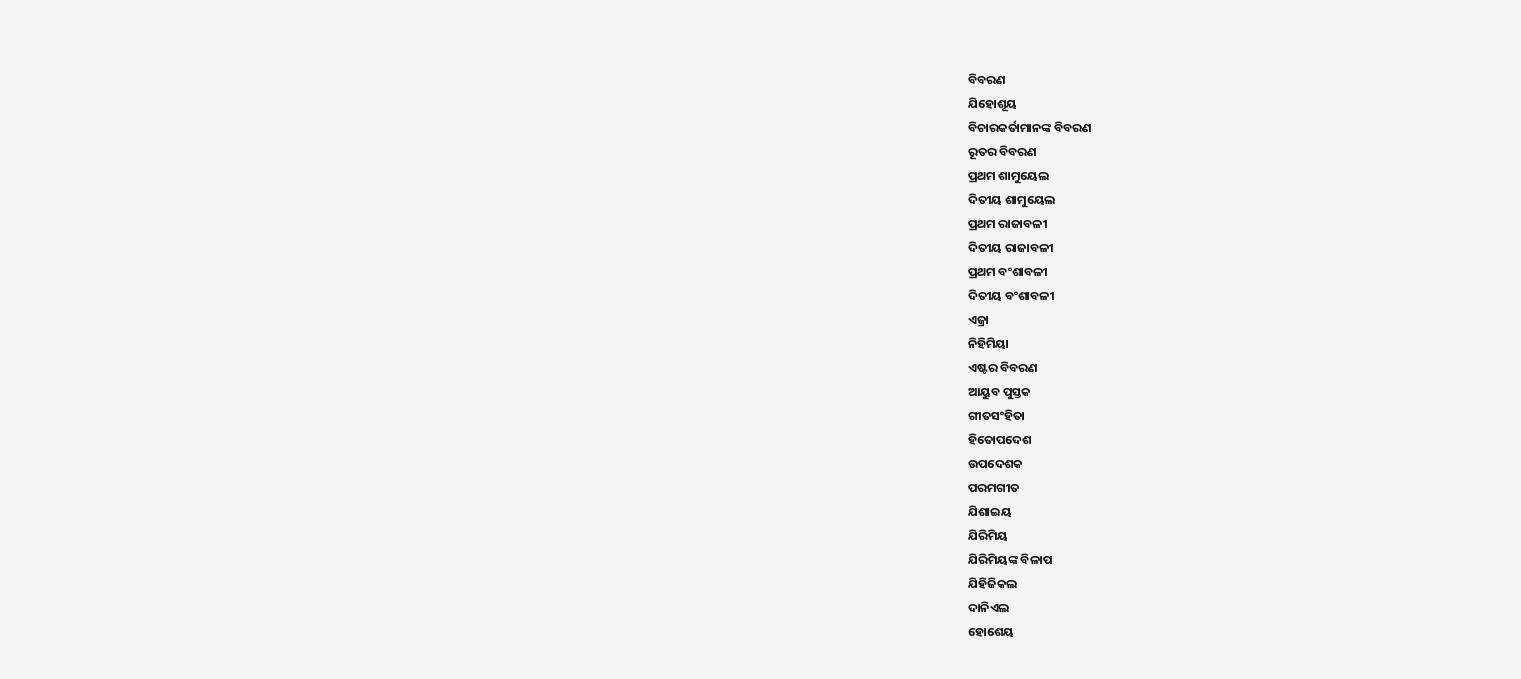ବିବରଣ
ଯିହୋଶୂୟ
ବିଚାରକର୍ତାମାନଙ୍କ ବିବରଣ
ରୂତର ବିବରଣ
ପ୍ରଥମ ଶାମୁୟେଲ
ଦିତୀୟ ଶାମୁୟେଲ
ପ୍ରଥମ ରାଜାବଳୀ
ଦିତୀୟ ରାଜାବଳୀ
ପ୍ରଥମ ବଂଶାବଳୀ
ଦିତୀୟ ବଂଶାବଳୀ
ଏଜ୍ରା
ନିହିମିୟା
ଏଷ୍ଟର ବିବରଣ
ଆୟୁବ ପୁସ୍ତକ
ଗୀତସଂହିତା
ହିତୋପଦେଶ
ଉପଦେଶକ
ପରମଗୀତ
ଯିଶାଇୟ
ଯିରିମିୟ
ଯିରିମିୟଙ୍କ ବିଳାପ
ଯିହିଜିକଲ
ଦାନିଏଲ
ହୋଶେୟ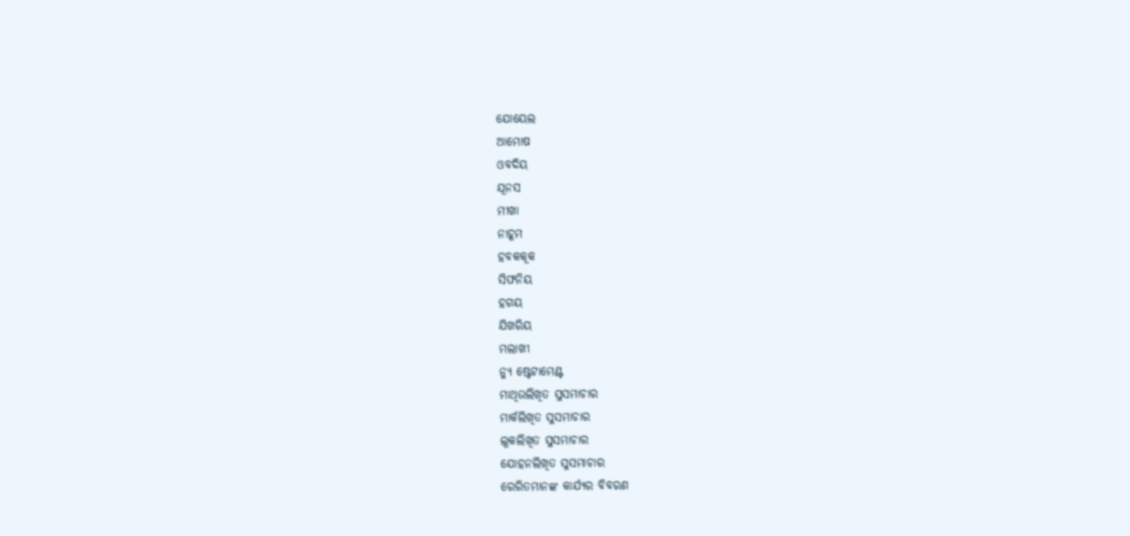ଯୋୟେଲ
ଆମୋଷ
ଓବଦିୟ
ଯୂନସ
ମୀଖା
ନାହୂମ
ହବକକୂକ
ସିଫନିୟ
ହଗୟ
ଯିଖରିୟ
ମଲାଖୀ
ନ୍ୟୁ ଷ୍ଟେଟାମେଣ୍ଟ
ମାଥିଉଲିଖିତ ସୁସମାଚାର
ମାର୍କଲିଖିତ ସୁସମାଚାର
ଲୂକଲିଖିତ ସୁସମାଚାର
ଯୋହନଲିଖିତ ସୁସମାଚାର
ରେରିତମାନଙ୍କ କାର୍ଯ୍ୟର ବିବରଣ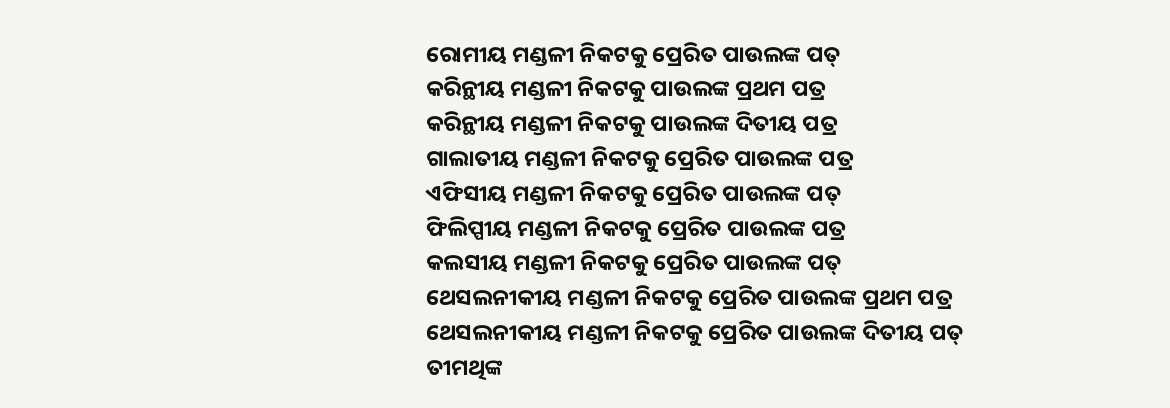ରୋମୀୟ ମଣ୍ଡଳୀ ନିକଟକୁ ପ୍ରେରିତ ପାଉଲଙ୍କ ପତ୍
କରିନ୍ଥୀୟ ମଣ୍ଡଳୀ ନିକଟକୁ ପାଉଲଙ୍କ ପ୍ରଥମ ପତ୍ର
କରିନ୍ଥୀୟ ମଣ୍ଡଳୀ ନିକଟକୁ ପାଉଲଙ୍କ ଦିତୀୟ ପତ୍ର
ଗାଲାତୀୟ ମଣ୍ଡଳୀ ନିକଟକୁ ପ୍ରେରିତ ପାଉଲଙ୍କ ପତ୍ର
ଏଫିସୀୟ ମଣ୍ଡଳୀ ନିକଟକୁ ପ୍ରେରିତ ପାଉଲଙ୍କ ପତ୍
ଫିଲିପ୍ପୀୟ ମଣ୍ଡଳୀ ନିକଟକୁ ପ୍ରେରିତ ପାଉଲଙ୍କ ପତ୍ର
କଲସୀୟ ମଣ୍ଡଳୀ ନିକଟକୁ ପ୍ରେରିତ ପାଉଲଙ୍କ ପତ୍
ଥେସଲନୀକୀୟ ମଣ୍ଡଳୀ ନିକଟକୁ ପ୍ରେରିତ ପାଉଲଙ୍କ ପ୍ରଥମ ପତ୍ର
ଥେସଲନୀକୀୟ ମଣ୍ଡଳୀ ନିକଟକୁ ପ୍ରେରିତ ପାଉଲଙ୍କ ଦିତୀୟ ପତ୍
ତୀମଥିଙ୍କ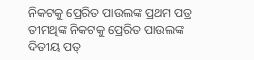ନିକଟକୁ ପ୍ରେରିତ ପାଉଲଙ୍କ ପ୍ରଥମ ପତ୍ର
ତୀମଥିଙ୍କ ନିକଟକୁ ପ୍ରେରିତ ପାଉଲଙ୍କ ଦିତୀୟ ପତ୍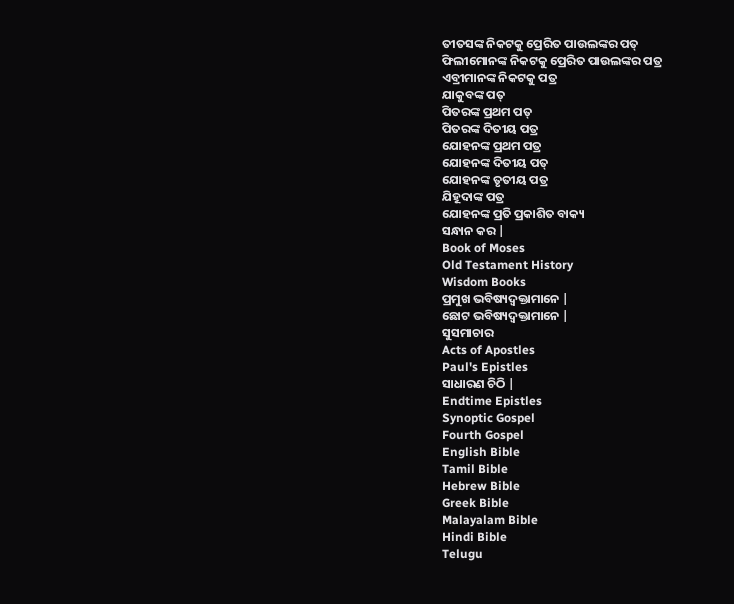ତୀତସଙ୍କ ନିକଟକୁ ପ୍ରେରିତ ପାଉଲଙ୍କର ପତ୍
ଫିଲୀମୋନଙ୍କ ନିକଟକୁ ପ୍ରେରିତ ପାଉଲଙ୍କର ପତ୍ର
ଏବ୍ରୀମାନଙ୍କ ନିକଟକୁ ପତ୍ର
ଯାକୁବଙ୍କ ପତ୍
ପିତରଙ୍କ ପ୍ରଥମ ପତ୍
ପିତରଙ୍କ ଦିତୀୟ ପତ୍ର
ଯୋହନଙ୍କ ପ୍ରଥମ ପତ୍ର
ଯୋହନଙ୍କ ଦିତୀୟ ପତ୍
ଯୋହନଙ୍କ ତୃତୀୟ ପତ୍ର
ଯିହୂଦାଙ୍କ ପତ୍ର
ଯୋହନଙ୍କ ପ୍ରତି ପ୍ରକାଶିତ ବାକ୍ୟ
ସନ୍ଧାନ କର |
Book of Moses
Old Testament History
Wisdom Books
ପ୍ରମୁଖ ଭବିଷ୍ୟଦ୍ବକ୍ତାମାନେ |
ଛୋଟ ଭବିଷ୍ୟଦ୍ବକ୍ତାମାନେ |
ସୁସମାଚାର
Acts of Apostles
Paul's Epistles
ସାଧାରଣ ଚିଠି |
Endtime Epistles
Synoptic Gospel
Fourth Gospel
English Bible
Tamil Bible
Hebrew Bible
Greek Bible
Malayalam Bible
Hindi Bible
Telugu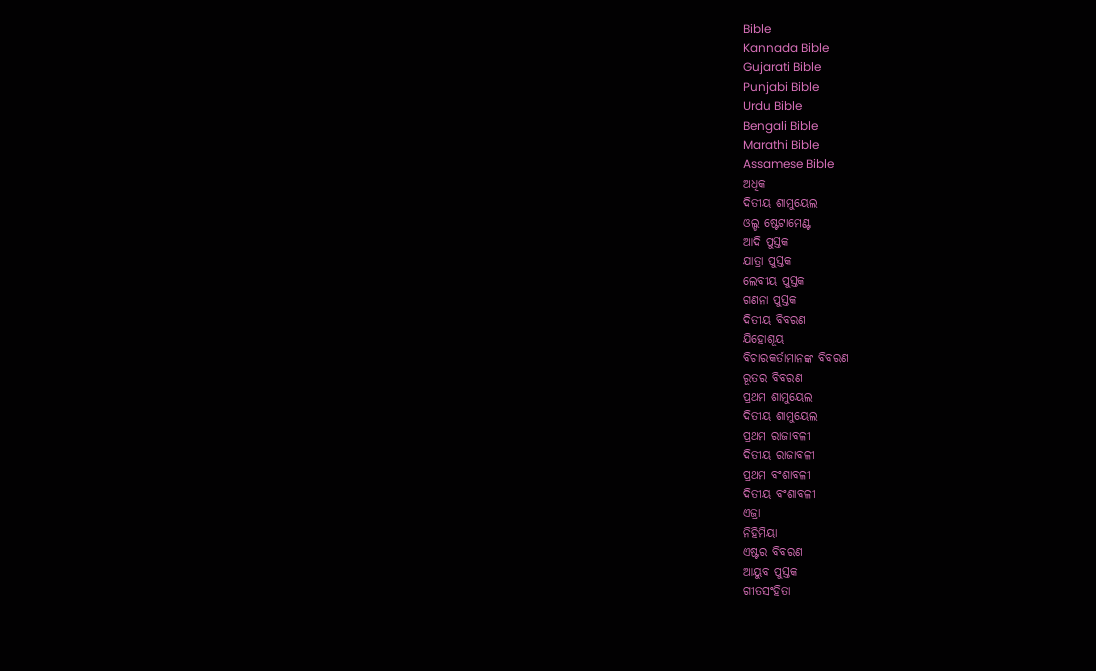Bible
Kannada Bible
Gujarati Bible
Punjabi Bible
Urdu Bible
Bengali Bible
Marathi Bible
Assamese Bible
ଅଧିକ
ଦିତୀୟ ଶାମୁୟେଲ
ଓଲ୍ଡ ଷ୍ଟେଟାମେଣ୍ଟ
ଆଦି ପୁସ୍ତକ
ଯାତ୍ରା ପୁସ୍ତକ
ଲେବୀୟ ପୁସ୍ତକ
ଗଣନା ପୁସ୍ତକ
ଦିତୀୟ ବିବରଣ
ଯିହୋଶୂୟ
ବିଚାରକର୍ତାମାନଙ୍କ ବିବରଣ
ରୂତର ବିବରଣ
ପ୍ରଥମ ଶାମୁୟେଲ
ଦିତୀୟ ଶାମୁୟେଲ
ପ୍ରଥମ ରାଜାବଳୀ
ଦିତୀୟ ରାଜାବଳୀ
ପ୍ରଥମ ବଂଶାବଳୀ
ଦିତୀୟ ବଂଶାବଳୀ
ଏଜ୍ରା
ନିହିମିୟା
ଏଷ୍ଟର ବିବରଣ
ଆୟୁବ ପୁସ୍ତକ
ଗୀତସଂହିତା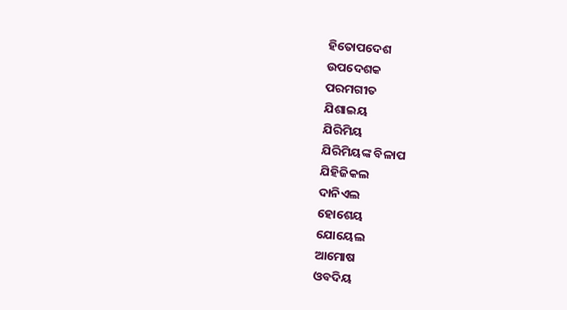ହିତୋପଦେଶ
ଉପଦେଶକ
ପରମଗୀତ
ଯିଶାଇୟ
ଯିରିମିୟ
ଯିରିମିୟଙ୍କ ବିଳାପ
ଯିହିଜିକଲ
ଦାନିଏଲ
ହୋଶେୟ
ଯୋୟେଲ
ଆମୋଷ
ଓବଦିୟ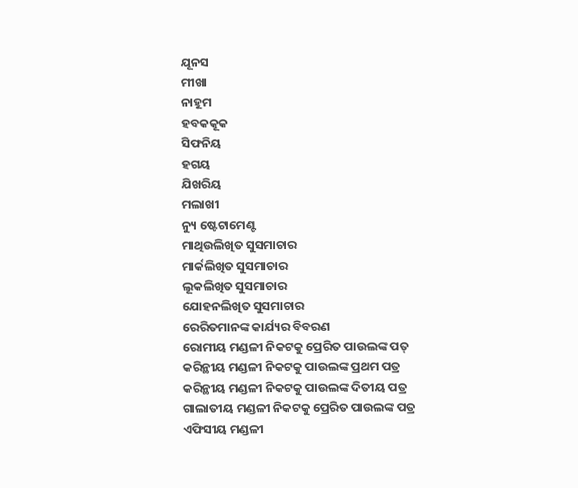ଯୂନସ
ମୀଖା
ନାହୂମ
ହବକକୂକ
ସିଫନିୟ
ହଗୟ
ଯିଖରିୟ
ମଲାଖୀ
ନ୍ୟୁ ଷ୍ଟେଟାମେଣ୍ଟ
ମାଥିଉଲିଖିତ ସୁସମାଚାର
ମାର୍କଲିଖିତ ସୁସମାଚାର
ଲୂକଲିଖିତ ସୁସମାଚାର
ଯୋହନଲିଖିତ ସୁସମାଚାର
ରେରିତମାନଙ୍କ କାର୍ଯ୍ୟର ବିବରଣ
ରୋମୀୟ ମଣ୍ଡଳୀ ନିକଟକୁ ପ୍ରେରିତ ପାଉଲଙ୍କ ପତ୍
କରିନ୍ଥୀୟ ମଣ୍ଡଳୀ ନିକଟକୁ ପାଉଲଙ୍କ ପ୍ରଥମ ପତ୍ର
କରିନ୍ଥୀୟ ମଣ୍ଡଳୀ ନିକଟକୁ ପାଉଲଙ୍କ ଦିତୀୟ ପତ୍ର
ଗାଲାତୀୟ ମଣ୍ଡଳୀ ନିକଟକୁ ପ୍ରେରିତ ପାଉଲଙ୍କ ପତ୍ର
ଏଫିସୀୟ ମଣ୍ଡଳୀ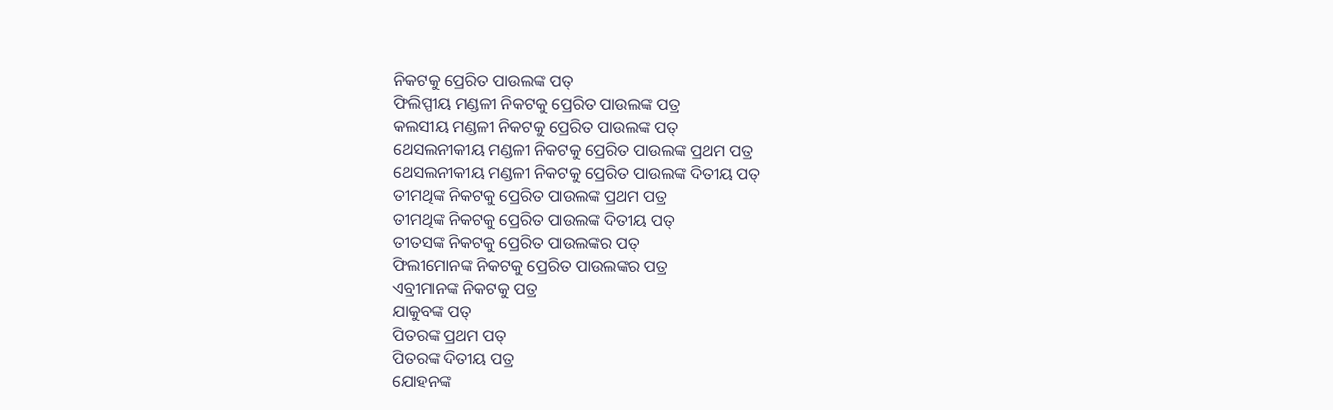ନିକଟକୁ ପ୍ରେରିତ ପାଉଲଙ୍କ ପତ୍
ଫିଲିପ୍ପୀୟ ମଣ୍ଡଳୀ ନିକଟକୁ ପ୍ରେରିତ ପାଉଲଙ୍କ ପତ୍ର
କଲସୀୟ ମଣ୍ଡଳୀ ନିକଟକୁ ପ୍ରେରିତ ପାଉଲଙ୍କ ପତ୍
ଥେସଲନୀକୀୟ ମଣ୍ଡଳୀ ନିକଟକୁ ପ୍ରେରିତ ପାଉଲଙ୍କ ପ୍ରଥମ ପତ୍ର
ଥେସଲନୀକୀୟ ମଣ୍ଡଳୀ ନିକଟକୁ ପ୍ରେରିତ ପାଉଲଙ୍କ ଦିତୀୟ ପତ୍
ତୀମଥିଙ୍କ ନିକଟକୁ ପ୍ରେରିତ ପାଉଲଙ୍କ ପ୍ରଥମ ପତ୍ର
ତୀମଥିଙ୍କ ନିକଟକୁ ପ୍ରେରିତ ପାଉଲଙ୍କ ଦିତୀୟ ପତ୍
ତୀତସଙ୍କ ନିକଟକୁ ପ୍ରେରିତ ପାଉଲଙ୍କର ପତ୍
ଫିଲୀମୋନଙ୍କ ନିକଟକୁ ପ୍ରେରିତ ପାଉଲଙ୍କର ପତ୍ର
ଏବ୍ରୀମାନଙ୍କ ନିକଟକୁ ପତ୍ର
ଯାକୁବଙ୍କ ପତ୍
ପିତରଙ୍କ ପ୍ରଥମ ପତ୍
ପିତରଙ୍କ ଦିତୀୟ ପତ୍ର
ଯୋହନଙ୍କ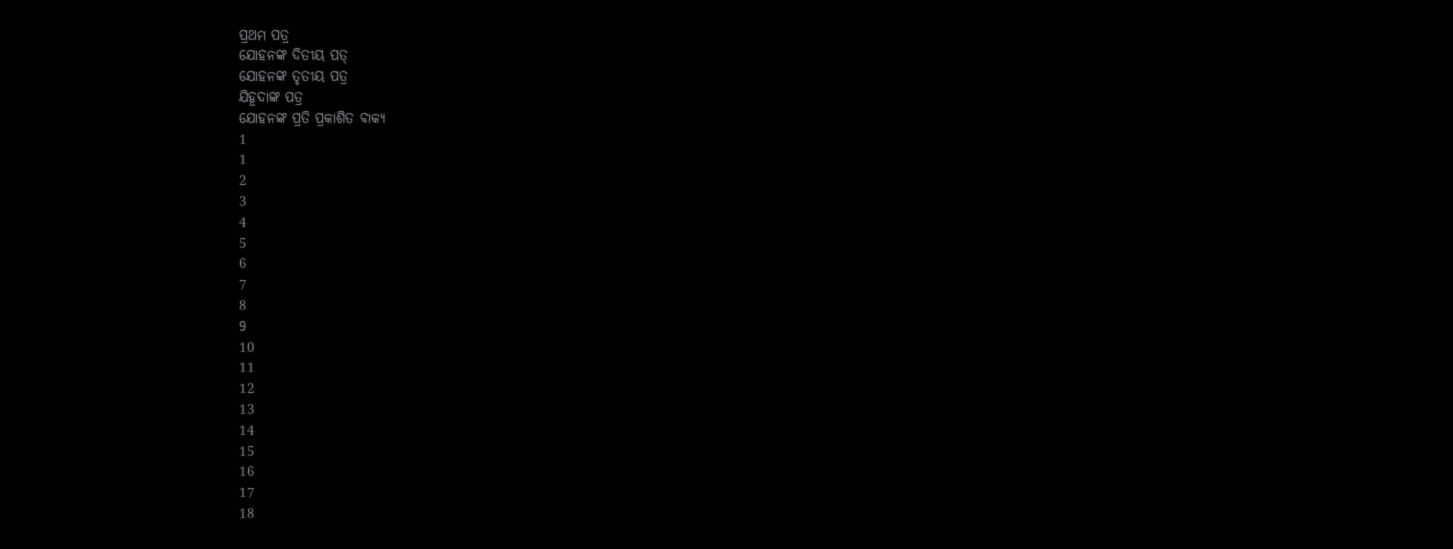ପ୍ରଥମ ପତ୍ର
ଯୋହନଙ୍କ ଦିତୀୟ ପତ୍
ଯୋହନଙ୍କ ତୃତୀୟ ପତ୍ର
ଯିହୂଦାଙ୍କ ପତ୍ର
ଯୋହନଙ୍କ ପ୍ରତି ପ୍ରକାଶିତ ବାକ୍ୟ
1
1
2
3
4
5
6
7
8
9
10
11
12
13
14
15
16
17
18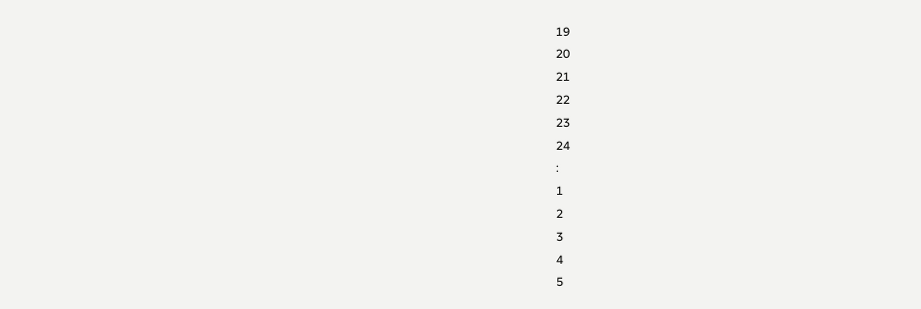19
20
21
22
23
24
:
1
2
3
4
5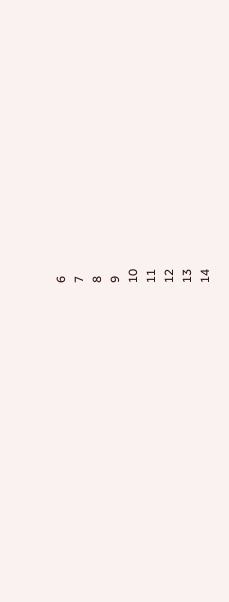6
7
8
9
10
11
12
13
14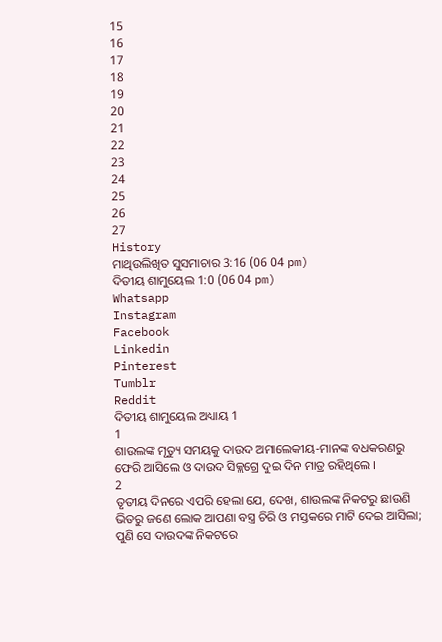15
16
17
18
19
20
21
22
23
24
25
26
27
History
ମାଥିଉଲିଖିତ ସୁସମାଚାର 3:16 (06 04 pm)
ଦିତୀୟ ଶାମୁୟେଲ 1:0 (06 04 pm)
Whatsapp
Instagram
Facebook
Linkedin
Pinterest
Tumblr
Reddit
ଦିତୀୟ ଶାମୁୟେଲ ଅଧ୍ୟାୟ 1
1
ଶାଉଲଙ୍କ ମୃତ୍ୟୁ ସମୟକୁ ଦାଉଦ ଅମାଲେକୀୟ-ମାନଙ୍କ ବଧକରଣରୁ ଫେରି ଆସିଲେ ଓ ଦାଉଦ ସିକ୍ଲଗ୍ରେ ଦୁଇ ଦିନ ମାତ୍ର ରହିଥିଲେ ।
2
ତୃତୀୟ ଦିନରେ ଏପରି ହେଲା ଯେ, ଦେଖ, ଶାଉଲଙ୍କ ନିକଟରୁ ଛାଉଣି ଭିତରୁ ଜଣେ ଲୋକ ଆପଣା ବସ୍ତ୍ର ଚିରି ଓ ମସ୍ତକରେ ମାଟି ଦେଇ ଆସିଲା; ପୁଣି ସେ ଦାଉଦଙ୍କ ନିକଟରେ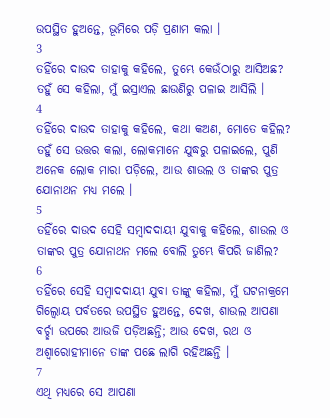ଉପସ୍ଥିତ ହୁଅନ୍ତେ, ଭୂମିରେ ପଡ଼ି ପ୍ରଣାମ କଲା ।
3
ତହିଁରେ ଦାଉଦ ତାହାକୁ କହିଲେ, ତୁମ୍ଭେ କେଉଁଠାରୁ ଆସିଅଛ? ତହୁଁ ସେ କହିଲା, ମୁଁ ଇସ୍ରାଏଲ ଛାଉଣିରୁ ପଳାଇ ଆସିଲି ।
4
ତହିଁରେ ଦାଉଦ ତାହାକୁ କହିଲେ, କଥା କଅଣ, ମୋତେ କହିଲ? ତହୁଁ ସେ ଉତ୍ତର କଲା, ଲୋକମାନେ ଯୁଦ୍ଧରୁ ପଳାଇଲେ, ପୁଣି ଅନେକ ଲୋକ ମାରା ପଡ଼ିଲେ, ଆଉ ଶାଉଲ ଓ ତାଙ୍କର ପୁତ୍ର ଯୋନାଥନ ମଧ୍ୟ ମଲେ ।
5
ତହିଁରେ ଦାଉଦ ସେହି ସମ୍ଵାଦଦାୟୀ ଯୁବାକୁ କହିଲେ, ଶାଉଲ ଓ ତାଙ୍କର ପୁତ୍ର ଯୋନାଥନ ମଲେ ବୋଲି ତୁମ୍ଭେ କିପରି ଜାଣିଲ?
6
ତହିଁରେ ସେହି ସମ୍ଵାଦଦାୟୀ ଯୁବା ତାଙ୍କୁ କହିଲା, ମୁଁ ଘଟନାକ୍ରମେ ଗିଲ୍ବୋୟ ପର୍ବତରେ ଉପସ୍ଥିତ ହୁଅନ୍ତେ, ଦେଖ, ଶାଉଲ ଆପଣା ବର୍ଚ୍ଛା ଉପରେ ଆଉଜି ପଡ଼ିଅଛନ୍ତି; ଆଉ ଦେଖ, ରଥ ଓ ଅଶ୍ଵାରୋହୀମାନେ ତାଙ୍କ ପଛେ ଲାଗି ରହିଅଛନ୍ତି ।
7
ଏଥି ମଧ୍ୟରେ ସେ ଆପଣା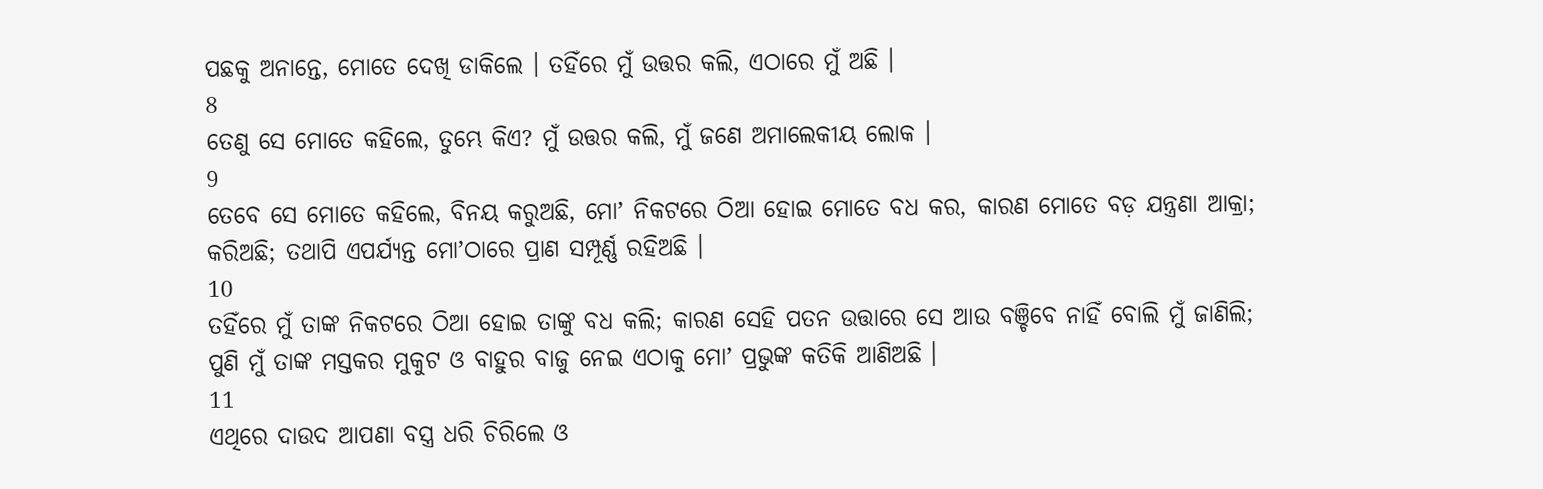ପଛକୁ ଅନାନ୍ତେ, ମୋତେ ଦେଖି ଡାକିଲେ । ତହିଁରେ ମୁଁ ଉତ୍ତର କଲି, ଏଠାରେ ମୁଁ ଅଛି ।
8
ତେଣୁ ସେ ମୋତେ କହିଲେ, ତୁମ୍ଭେ କିଏ? ମୁଁ ଉତ୍ତର କଲି, ମୁଁ ଜଣେ ଅମାଲେକୀୟ ଲୋକ ।
9
ତେବେ ସେ ମୋତେ କହିଲେ, ବିନୟ କରୁଅଛି, ମୋʼ ନିକଟରେ ଠିଆ ହୋଇ ମୋତେ ବଧ କର, କାରଣ ମୋତେ ବଡ଼ ଯନ୍ତ୍ରଣା ଆକ୍ରା; କରିଅଛି; ତଥାପି ଏପର୍ଯ୍ୟନ୍ତ ମୋʼଠାରେ ପ୍ରାଣ ସମ୍ପୂର୍ଣ୍ଣ ରହିଅଛି ।
10
ତହିଁରେ ମୁଁ ତାଙ୍କ ନିକଟରେ ଠିଆ ହୋଇ ତାଙ୍କୁ ବଧ କଲି; କାରଣ ସେହି ପତନ ଉତ୍ତାରେ ସେ ଆଉ ବଞ୍ଚିବେ ନାହିଁ ବୋଲି ମୁଁ ଜାଣିଲି; ପୁଣି ମୁଁ ତାଙ୍କ ମସ୍ତକର ମୁକୁଟ ଓ ବାହୁର ବାଜୁ ନେଇ ଏଠାକୁ ମୋʼ ପ୍ରଭୁଙ୍କ କତିକି ଆଣିଅଛି ।
11
ଏଥିରେ ଦାଉଦ ଆପଣା ବସ୍ତ୍ର ଧରି ଚିରିଲେ ଓ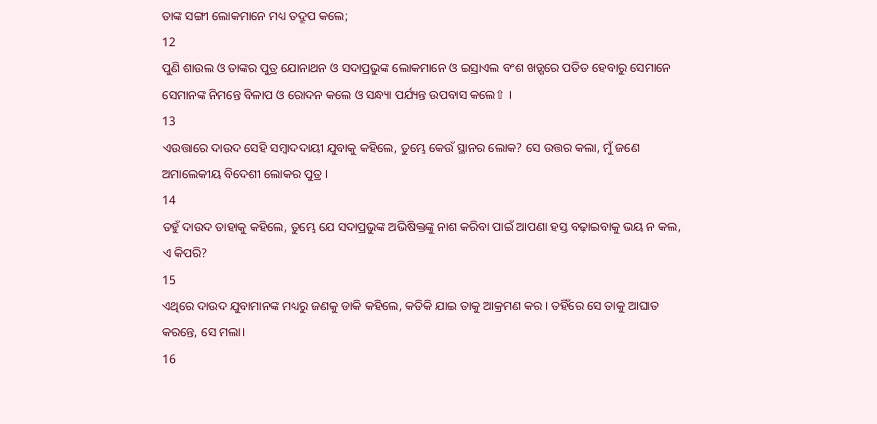ତାଙ୍କ ସଙ୍ଗୀ ଲୋକମାନେ ମଧ୍ୟ ତଦ୍ରୂପ କଲେ;
12
ପୁଣି ଶାଉଲ ଓ ତାଙ୍କର ପୁତ୍ର ଯୋନାଥନ ଓ ସଦାପ୍ରଭୁଙ୍କ ଲୋକମାନେ ଓ ଇସ୍ରାଏଲ ବଂଶ ଖଡ଼୍ଗରେ ପତିତ ହେବାରୁ ସେମାନେ ସେମାନଙ୍କ ନିମନ୍ତେ ବିଳାପ ଓ ରୋଦନ କଲେ ଓ ସନ୍ଧ୍ୟା ପର୍ଯ୍ୟନ୍ତ ଉପବାସ କଲେ⇧ ।
13
ଏଉତ୍ତାରେ ଦାଉଦ ସେହି ସମ୍ଵାଦଦାୟୀ ଯୁବାକୁ କହିଲେ, ତୁମ୍ଭେ କେଉଁ ସ୍ଥାନର ଲୋକ? ସେ ଉତ୍ତର କଲା, ମୁଁ ଜଣେ ଅମାଲେକୀୟ ବିଦେଶୀ ଲୋକର ପୁତ୍ର ।
14
ତହୁଁ ଦାଉଦ ତାହାକୁ କହିଲେ, ତୁମ୍ଭେ ଯେ ସଦାପ୍ରଭୁଙ୍କ ଅଭିଷିକ୍ତଙ୍କୁ ନାଶ କରିବା ପାଇଁ ଆପଣା ହସ୍ତ ବଢ଼ାଇବାକୁ ଭୟ ନ କଲ, ଏ କିପରି?
15
ଏଥିରେ ଦାଉଦ ଯୁବାମାନଙ୍କ ମଧ୍ୟରୁ ଜଣକୁ ଡାକି କହିଲେ, କତିକି ଯାଇ ତାକୁ ଆକ୍ରମଣ କର । ତହିଁରେ ସେ ତାକୁ ଆଘାତ କରନ୍ତେ, ସେ ମଲା।
16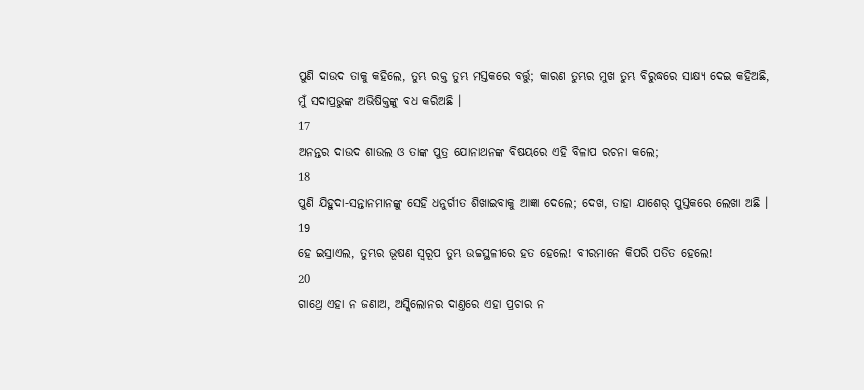ପୁଣି ଦାଉଦ ତାକୁ କହିଲେ, ତୁମ୍ଭ ରକ୍ତ ତୁମ୍ଭ ମସ୍ତକରେ ବର୍ତ୍ତୁ; କାରଣ ତୁମ୍ଭର ମୁଖ ତୁମ୍ଭ ବିରୁଦ୍ଧରେ ସାକ୍ଷ୍ୟ ଦେଇ କହିଅଛି, ମୁଁ ସଦାପ୍ରଭୁଙ୍କ ଅଭିଷିକ୍ତଙ୍କୁ ବଧ କରିଅଛି ।
17
ଅନନ୍ତର ଦାଉଦ ଶାଉଲ ଓ ତାଙ୍କ ପୁତ୍ର ଯୋନାଥନଙ୍କ ବିଷୟରେ ଏହି ବିଳାପ ରଚନା କଲେ;
18
ପୁଣି ଯିହୁଦା-ସନ୍ତାନମାନଙ୍କୁ ସେହି ଧନୁର୍ଗୀତ ଶିଖାଇବାକୁ ଆଜ୍ଞା ଦେଲେ; ଦେଖ, ତାହା ଯାଶେର୍ ପୁସ୍ତକରେ ଲେଖା ଅଛି ।
19
ହେ ଇସ୍ରାଏଲ, ତୁମ୍ଭର ଭୂଷଣ ସ୍ଵରୂପ ତୁମ୍ଭ ଉଚ୍ଚସ୍ଥଳୀରେ ହତ ହେଲେ! ବୀରମାନେ କିପରି ପତିତ ହେଲେ!
20
ଗାଥ୍ରେ ଏହା ନ ଜଣାଅ, ଅସ୍କିଲୋନର ଦାଣ୍ତରେ ଏହା ପ୍ରଚାର ନ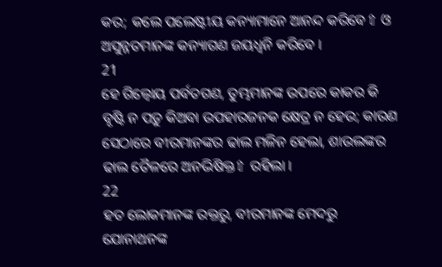କର; କଲେ ପଲେଷ୍ଟୀୟ କନ୍ୟାମାନେ ଆନନ୍ଦ କରିବେ⇧ ଓ ଅସୁନ୍ନତମାନଙ୍କ କନ୍ୟାଗଣ ଜୟଧ୍ଵନି କରିବେ ।
21
ହେ ଗିଲ୍ବୋୟ ପର୍ବତଗଣ, ତୁମ୍ଭମାନଙ୍କ ଉପରେ କାକର କି ବୃଷ୍ଟି ନ ପଡ଼ୁ କିଅବା ଉପହାରଜନକ କ୍ଷେତ୍ର ନ ହେଉ; କାରଣ ସେଠାରେ ବୀରମାନଙ୍କର ଢାଲ ମଳିନ ହେଲା, ଶାଉଲଙ୍କର ଢାଲ ତୈଳରେ ଅନଭିଷିକ୍ତ⇧ ରହିଲା ।
22
ହତ ଲୋକମାନଙ୍କ ରକ୍ତରୁ, ବୀରମାନଙ୍କ ମେଦରୁ ଯୋନାଥନଙ୍କ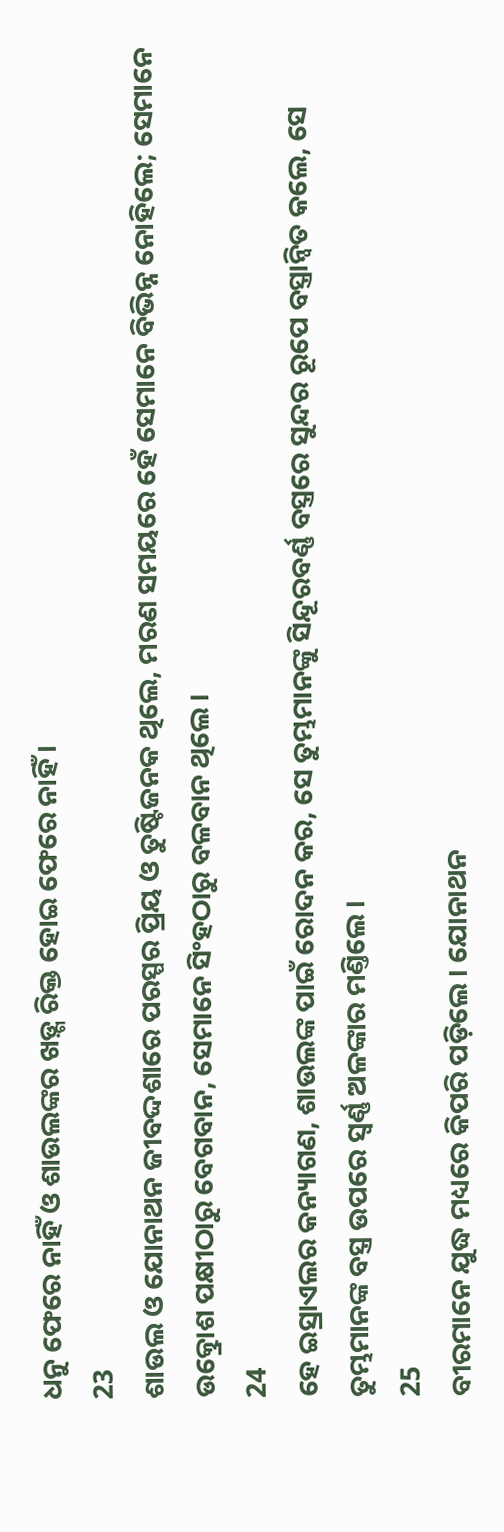ଧନୁ ଫେରେ ନାହିଁ ଓ ଶାଉଲଙ୍କର ଖଡ଼୍ଗ ରିକ୍ତ ହୋଇ ଫେରେ ନାହିଁ ।
23
ଶାଉଲ ଓ ଯୋନାଥନ ଜୀବଦ୍ଦଶାରେ ପରସ୍ପର ପ୍ରିୟ ଓ ତୁଷ୍ଟିଜନକ ଥିଲେ, ମରଣ ସମୟରେ ହେଁ ସେମାନେ ବିଭିନ୍ନ ନୋହିଲେ; ସେମାନେ ଉତ୍କ୍ରୋଶ ପକ୍ଷୀଠାରୁ ବେଗବାନ, ସେମାନେ ସିଂହଠାରୁ ବଳବାନ ଥିଲେ ।
24
ହେ ଇସ୍ରାଏଲର କନ୍ୟାଗଣ, ଶାଉଲଙ୍କ ପାଇଁ ରୋଦନ କର, ସେ ତୁମ୍ଭମାନଙ୍କୁ ସିନ୍ଦୂରବର୍ଣ୍ଣ ବସ୍ତ୍ରରେ ସୁନ୍ଦର ରୂପେ ବସ୍ତ୍ରାନ୍ଵିତ କଲେ, ସେ ତୁମ୍ଭମାନଙ୍କ ବସ୍ତ୍ର ଉପରେ ସ୍ଵର୍ଣ୍ଣ ଅଳଙ୍କାର ମଣ୍ତିଲେ ।
25
ବୀରମାନେ ଯୁଦ୍ଧ ମଧ୍ୟରେ କିପରି ପଡ଼ିଲେ । ଯୋନାଥନ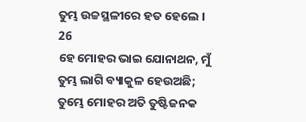ତୁମ୍ଭ ଉଚ୍ଚସ୍ଥଳୀରେ ହତ ହେଲେ ।
26
ହେ ମୋହର ଭାଇ ଯୋନାଥନ, ମୁଁ ତୁମ୍ଭ ଲାଗି ବ୍ୟାକୁଳ ହେଉଅଛି; ତୁମ୍ଭେ ମୋହର ଅତି ତୁଷ୍ଟିଜନକ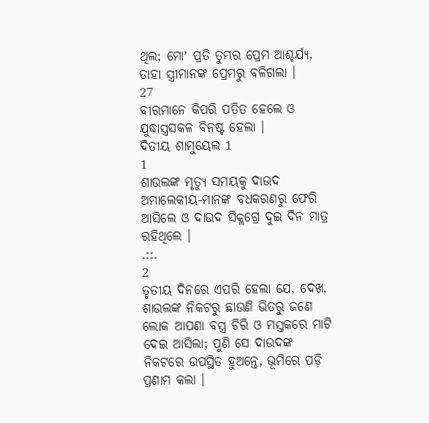ଥିଲ; ମୋʼ ପ୍ରତି ତୁମ୍ଭର ପ୍ରେମ ଆଶ୍ଚର୍ଯ୍ୟ, ତାହା ସ୍ତ୍ରୀମାନଙ୍କ ପ୍ରେମରୁ ବଳିଗଲା ।
27
ବୀରମାନେ କିପରି ପତିତ ହେଲେ ଓ ଯୁଦ୍ଧାସ୍ତ୍ରସକଳ ବିନଷ୍ଟ ହେଲା ।
ଦିତୀୟ ଶାମୁୟେଲ 1
1
ଶାଉଲଙ୍କ ମୃତ୍ୟୁ ସମୟକୁ ଦାଉଦ ଅମାଲେକୀୟ-ମାନଙ୍କ ବଧକରଣରୁ ଫେରି ଆସିଲେ ଓ ଦାଉଦ ସିକ୍ଲଗ୍ରେ ଦୁଇ ଦିନ ମାତ୍ର ରହିଥିଲେ ।
.::.
2
ତୃତୀୟ ଦିନରେ ଏପରି ହେଲା ଯେ, ଦେଖ, ଶାଉଲଙ୍କ ନିକଟରୁ ଛାଉଣି ଭିତରୁ ଜଣେ ଲୋକ ଆପଣା ବସ୍ତ୍ର ଚିରି ଓ ମସ୍ତକରେ ମାଟି ଦେଇ ଆସିଲା; ପୁଣି ସେ ଦାଉଦଙ୍କ ନିକଟରେ ଉପସ୍ଥିତ ହୁଅନ୍ତେ, ଭୂମିରେ ପଡ଼ି ପ୍ରଣାମ କଲା ।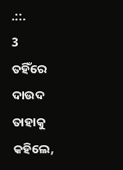.::.
3
ତହିଁରେ ଦାଉଦ ତାହାକୁ କହିଲେ,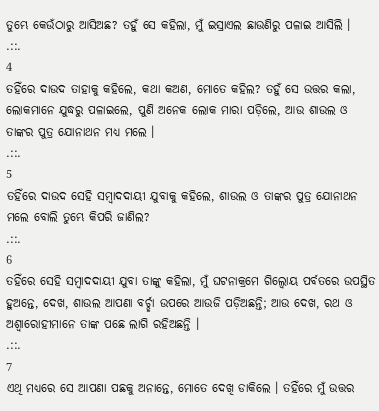ତୁମ୍ଭେ କେଉଁଠାରୁ ଆସିଅଛ? ତହୁଁ ସେ କହିଲା, ମୁଁ ଇସ୍ରାଏଲ ଛାଉଣିରୁ ପଳାଇ ଆସିଲି ।
.::.
4
ତହିଁରେ ଦାଉଦ ତାହାକୁ କହିଲେ, କଥା କଅଣ, ମୋତେ କହିଲ? ତହୁଁ ସେ ଉତ୍ତର କଲା, ଲୋକମାନେ ଯୁଦ୍ଧରୁ ପଳାଇଲେ, ପୁଣି ଅନେକ ଲୋକ ମାରା ପଡ଼ିଲେ, ଆଉ ଶାଉଲ ଓ ତାଙ୍କର ପୁତ୍ର ଯୋନାଥନ ମଧ୍ୟ ମଲେ ।
.::.
5
ତହିଁରେ ଦାଉଦ ସେହି ସମ୍ଵାଦଦାୟୀ ଯୁବାକୁ କହିଲେ, ଶାଉଲ ଓ ତାଙ୍କର ପୁତ୍ର ଯୋନାଥନ ମଲେ ବୋଲି ତୁମ୍ଭେ କିପରି ଜାଣିଲ?
.::.
6
ତହିଁରେ ସେହି ସମ୍ଵାଦଦାୟୀ ଯୁବା ତାଙ୍କୁ କହିଲା, ମୁଁ ଘଟନାକ୍ରମେ ଗିଲ୍ବୋୟ ପର୍ବତରେ ଉପସ୍ଥିତ ହୁଅନ୍ତେ, ଦେଖ, ଶାଉଲ ଆପଣା ବର୍ଚ୍ଛା ଉପରେ ଆଉଜି ପଡ଼ିଅଛନ୍ତି; ଆଉ ଦେଖ, ରଥ ଓ ଅଶ୍ଵାରୋହୀମାନେ ତାଙ୍କ ପଛେ ଲାଗି ରହିଅଛନ୍ତି ।
.::.
7
ଏଥି ମଧ୍ୟରେ ସେ ଆପଣା ପଛକୁ ଅନାନ୍ତେ, ମୋତେ ଦେଖି ଡାକିଲେ । ତହିଁରେ ମୁଁ ଉତ୍ତର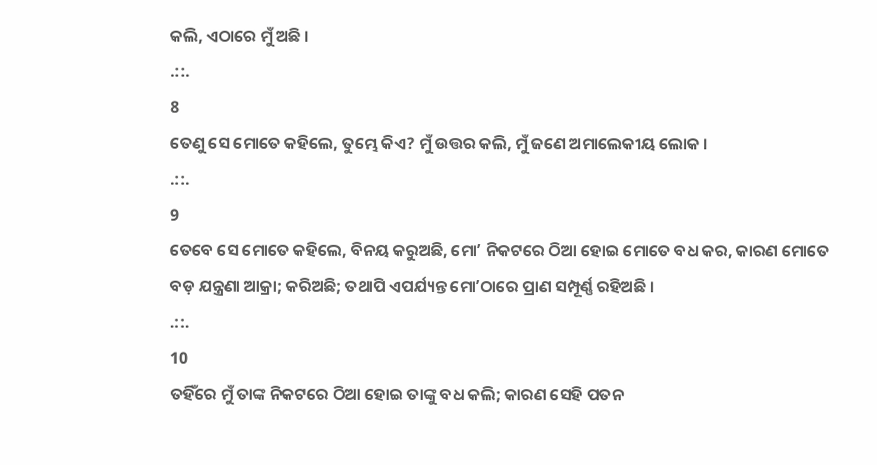କଲି, ଏଠାରେ ମୁଁ ଅଛି ।
.::.
8
ତେଣୁ ସେ ମୋତେ କହିଲେ, ତୁମ୍ଭେ କିଏ? ମୁଁ ଉତ୍ତର କଲି, ମୁଁ ଜଣେ ଅମାଲେକୀୟ ଲୋକ ।
.::.
9
ତେବେ ସେ ମୋତେ କହିଲେ, ବିନୟ କରୁଅଛି, ମୋʼ ନିକଟରେ ଠିଆ ହୋଇ ମୋତେ ବଧ କର, କାରଣ ମୋତେ ବଡ଼ ଯନ୍ତ୍ରଣା ଆକ୍ରା; କରିଅଛି; ତଥାପି ଏପର୍ଯ୍ୟନ୍ତ ମୋʼଠାରେ ପ୍ରାଣ ସମ୍ପୂର୍ଣ୍ଣ ରହିଅଛି ।
.::.
10
ତହିଁରେ ମୁଁ ତାଙ୍କ ନିକଟରେ ଠିଆ ହୋଇ ତାଙ୍କୁ ବଧ କଲି; କାରଣ ସେହି ପତନ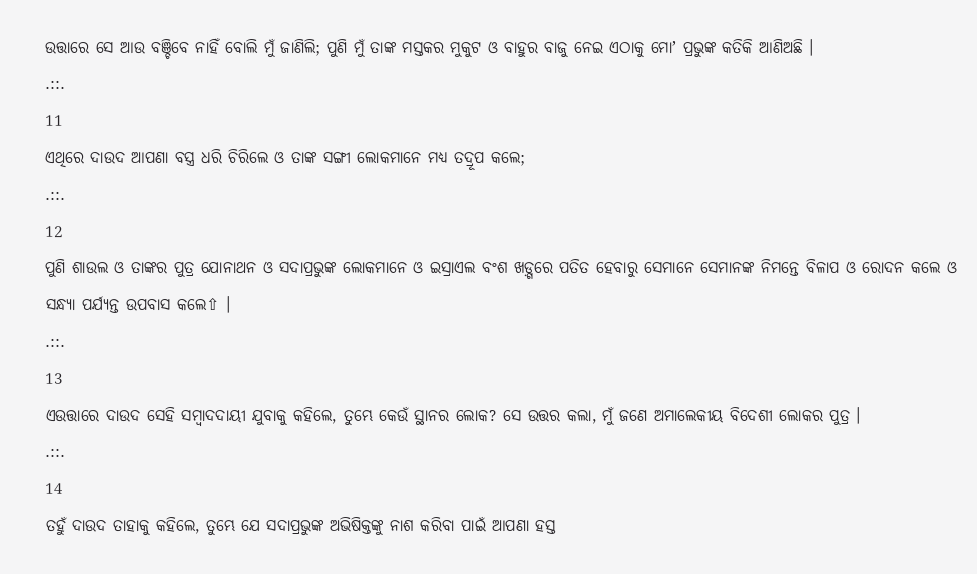ଉତ୍ତାରେ ସେ ଆଉ ବଞ୍ଚିବେ ନାହିଁ ବୋଲି ମୁଁ ଜାଣିଲି; ପୁଣି ମୁଁ ତାଙ୍କ ମସ୍ତକର ମୁକୁଟ ଓ ବାହୁର ବାଜୁ ନେଇ ଏଠାକୁ ମୋʼ ପ୍ରଭୁଙ୍କ କତିକି ଆଣିଅଛି ।
.::.
11
ଏଥିରେ ଦାଉଦ ଆପଣା ବସ୍ତ୍ର ଧରି ଚିରିଲେ ଓ ତାଙ୍କ ସଙ୍ଗୀ ଲୋକମାନେ ମଧ୍ୟ ତଦ୍ରୂପ କଲେ;
.::.
12
ପୁଣି ଶାଉଲ ଓ ତାଙ୍କର ପୁତ୍ର ଯୋନାଥନ ଓ ସଦାପ୍ରଭୁଙ୍କ ଲୋକମାନେ ଓ ଇସ୍ରାଏଲ ବଂଶ ଖଡ଼୍ଗରେ ପତିତ ହେବାରୁ ସେମାନେ ସେମାନଙ୍କ ନିମନ୍ତେ ବିଳାପ ଓ ରୋଦନ କଲେ ଓ ସନ୍ଧ୍ୟା ପର୍ଯ୍ୟନ୍ତ ଉପବାସ କଲେ⇧ ।
.::.
13
ଏଉତ୍ତାରେ ଦାଉଦ ସେହି ସମ୍ଵାଦଦାୟୀ ଯୁବାକୁ କହିଲେ, ତୁମ୍ଭେ କେଉଁ ସ୍ଥାନର ଲୋକ? ସେ ଉତ୍ତର କଲା, ମୁଁ ଜଣେ ଅମାଲେକୀୟ ବିଦେଶୀ ଲୋକର ପୁତ୍ର ।
.::.
14
ତହୁଁ ଦାଉଦ ତାହାକୁ କହିଲେ, ତୁମ୍ଭେ ଯେ ସଦାପ୍ରଭୁଙ୍କ ଅଭିଷିକ୍ତଙ୍କୁ ନାଶ କରିବା ପାଇଁ ଆପଣା ହସ୍ତ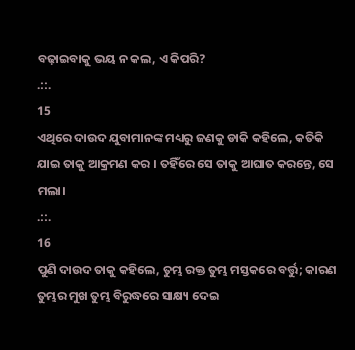ବଢ଼ାଇବାକୁ ଭୟ ନ କଲ, ଏ କିପରି?
.::.
15
ଏଥିରେ ଦାଉଦ ଯୁବାମାନଙ୍କ ମଧ୍ୟରୁ ଜଣକୁ ଡାକି କହିଲେ, କତିକି ଯାଇ ତାକୁ ଆକ୍ରମଣ କର । ତହିଁରେ ସେ ତାକୁ ଆଘାତ କରନ୍ତେ, ସେ ମଲା।
.::.
16
ପୁଣି ଦାଉଦ ତାକୁ କହିଲେ, ତୁମ୍ଭ ରକ୍ତ ତୁମ୍ଭ ମସ୍ତକରେ ବର୍ତ୍ତୁ; କାରଣ ତୁମ୍ଭର ମୁଖ ତୁମ୍ଭ ବିରୁଦ୍ଧରେ ସାକ୍ଷ୍ୟ ଦେଇ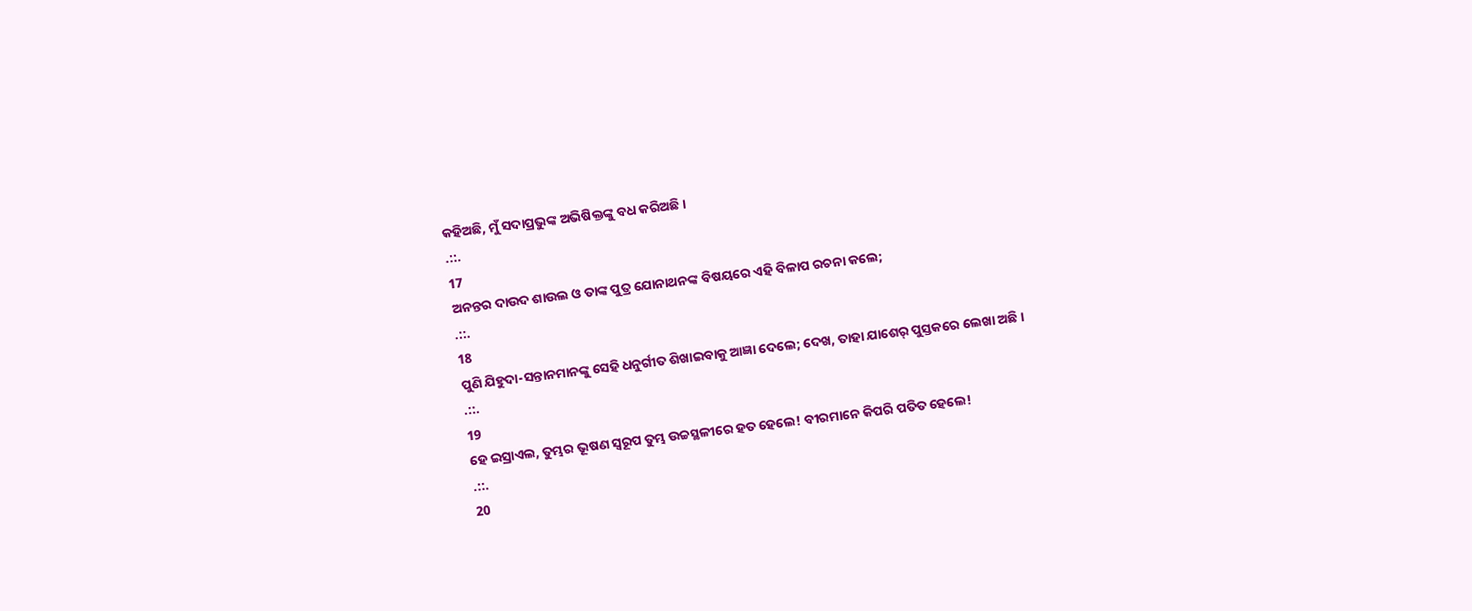କହିଅଛି, ମୁଁ ସଦାପ୍ରଭୁଙ୍କ ଅଭିଷିକ୍ତଙ୍କୁ ବଧ କରିଅଛି ।
.::.
17
ଅନନ୍ତର ଦାଉଦ ଶାଉଲ ଓ ତାଙ୍କ ପୁତ୍ର ଯୋନାଥନଙ୍କ ବିଷୟରେ ଏହି ବିଳାପ ରଚନା କଲେ;
.::.
18
ପୁଣି ଯିହୁଦା-ସନ୍ତାନମାନଙ୍କୁ ସେହି ଧନୁର୍ଗୀତ ଶିଖାଇବାକୁ ଆଜ୍ଞା ଦେଲେ; ଦେଖ, ତାହା ଯାଶେର୍ ପୁସ୍ତକରେ ଲେଖା ଅଛି ।
.::.
19
ହେ ଇସ୍ରାଏଲ, ତୁମ୍ଭର ଭୂଷଣ ସ୍ଵରୂପ ତୁମ୍ଭ ଉଚ୍ଚସ୍ଥଳୀରେ ହତ ହେଲେ! ବୀରମାନେ କିପରି ପତିତ ହେଲେ!
.::.
20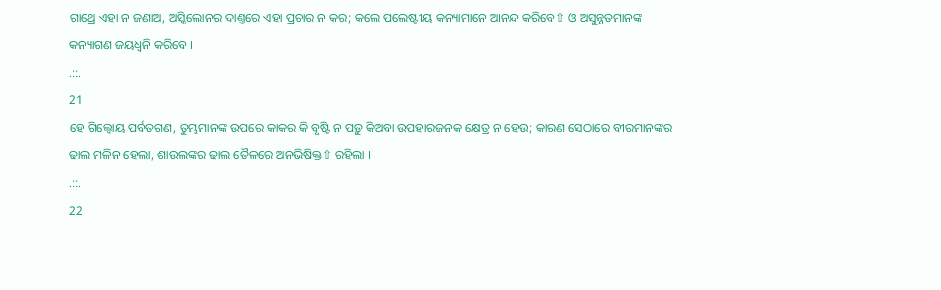ଗାଥ୍ରେ ଏହା ନ ଜଣାଅ, ଅସ୍କିଲୋନର ଦାଣ୍ତରେ ଏହା ପ୍ରଚାର ନ କର; କଲେ ପଲେଷ୍ଟୀୟ କନ୍ୟାମାନେ ଆନନ୍ଦ କରିବେ⇧ ଓ ଅସୁନ୍ନତମାନଙ୍କ କନ୍ୟାଗଣ ଜୟଧ୍ଵନି କରିବେ ।
.::.
21
ହେ ଗିଲ୍ବୋୟ ପର୍ବତଗଣ, ତୁମ୍ଭମାନଙ୍କ ଉପରେ କାକର କି ବୃଷ୍ଟି ନ ପଡ଼ୁ କିଅବା ଉପହାରଜନକ କ୍ଷେତ୍ର ନ ହେଉ; କାରଣ ସେଠାରେ ବୀରମାନଙ୍କର ଢାଲ ମଳିନ ହେଲା, ଶାଉଲଙ୍କର ଢାଲ ତୈଳରେ ଅନଭିଷିକ୍ତ⇧ ରହିଲା ।
.::.
22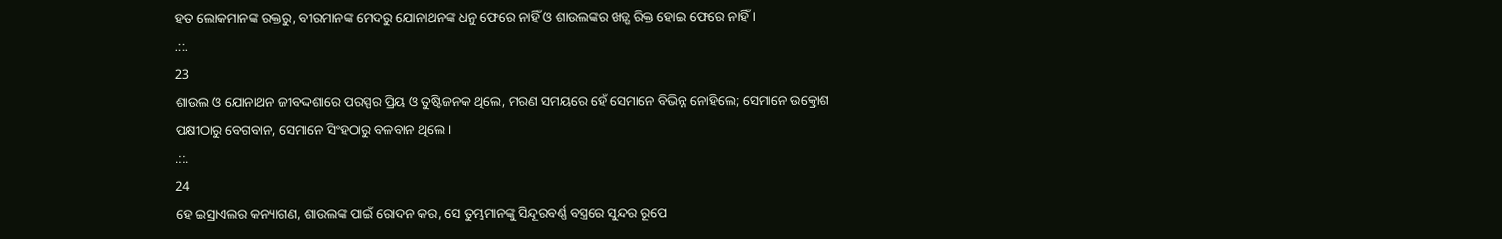ହତ ଲୋକମାନଙ୍କ ରକ୍ତରୁ, ବୀରମାନଙ୍କ ମେଦରୁ ଯୋନାଥନଙ୍କ ଧନୁ ଫେରେ ନାହିଁ ଓ ଶାଉଲଙ୍କର ଖଡ଼୍ଗ ରିକ୍ତ ହୋଇ ଫେରେ ନାହିଁ ।
.::.
23
ଶାଉଲ ଓ ଯୋନାଥନ ଜୀବଦ୍ଦଶାରେ ପରସ୍ପର ପ୍ରିୟ ଓ ତୁଷ୍ଟିଜନକ ଥିଲେ, ମରଣ ସମୟରେ ହେଁ ସେମାନେ ବିଭିନ୍ନ ନୋହିଲେ; ସେମାନେ ଉତ୍କ୍ରୋଶ ପକ୍ଷୀଠାରୁ ବେଗବାନ, ସେମାନେ ସିଂହଠାରୁ ବଳବାନ ଥିଲେ ।
.::.
24
ହେ ଇସ୍ରାଏଲର କନ୍ୟାଗଣ, ଶାଉଲଙ୍କ ପାଇଁ ରୋଦନ କର, ସେ ତୁମ୍ଭମାନଙ୍କୁ ସିନ୍ଦୂରବର୍ଣ୍ଣ ବସ୍ତ୍ରରେ ସୁନ୍ଦର ରୂପେ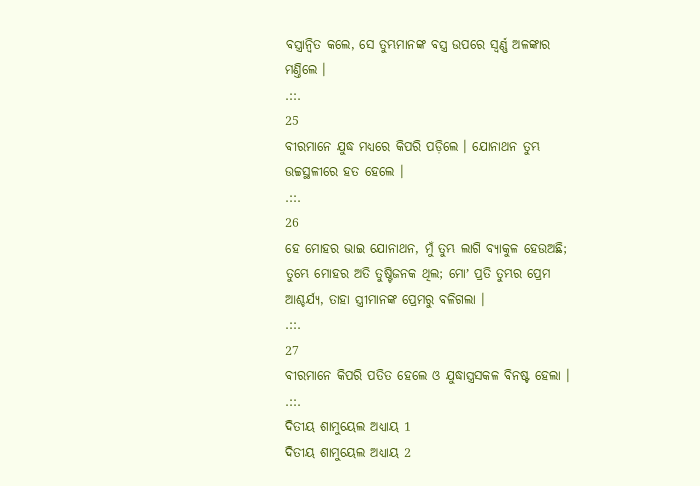ବସ୍ତ୍ରାନ୍ଵିତ କଲେ, ସେ ତୁମ୍ଭମାନଙ୍କ ବସ୍ତ୍ର ଉପରେ ସ୍ଵର୍ଣ୍ଣ ଅଳଙ୍କାର ମଣ୍ତିଲେ ।
.::.
25
ବୀରମାନେ ଯୁଦ୍ଧ ମଧ୍ୟରେ କିପରି ପଡ଼ିଲେ । ଯୋନାଥନ ତୁମ୍ଭ ଉଚ୍ଚସ୍ଥଳୀରେ ହତ ହେଲେ ।
.::.
26
ହେ ମୋହର ଭାଇ ଯୋନାଥନ, ମୁଁ ତୁମ୍ଭ ଲାଗି ବ୍ୟାକୁଳ ହେଉଅଛି; ତୁମ୍ଭେ ମୋହର ଅତି ତୁଷ୍ଟିଜନକ ଥିଲ; ମୋʼ ପ୍ରତି ତୁମ୍ଭର ପ୍ରେମ ଆଶ୍ଚର୍ଯ୍ୟ, ତାହା ସ୍ତ୍ରୀମାନଙ୍କ ପ୍ରେମରୁ ବଳିଗଲା ।
.::.
27
ବୀରମାନେ କିପରି ପତିତ ହେଲେ ଓ ଯୁଦ୍ଧାସ୍ତ୍ରସକଳ ବିନଷ୍ଟ ହେଲା ।
.::.
ଦିତୀୟ ଶାମୁୟେଲ ଅଧ୍ୟାୟ 1
ଦିତୀୟ ଶାମୁୟେଲ ଅଧ୍ୟାୟ 2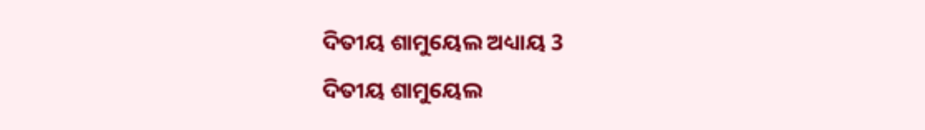ଦିତୀୟ ଶାମୁୟେଲ ଅଧ୍ୟାୟ 3
ଦିତୀୟ ଶାମୁୟେଲ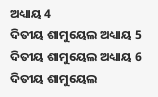ଅଧ୍ୟାୟ 4
ଦିତୀୟ ଶାମୁୟେଲ ଅଧ୍ୟାୟ 5
ଦିତୀୟ ଶାମୁୟେଲ ଅଧ୍ୟାୟ 6
ଦିତୀୟ ଶାମୁୟେଲ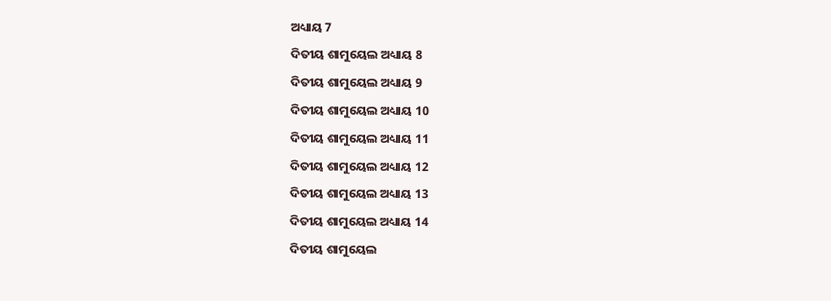ଅଧ୍ୟାୟ 7
ଦିତୀୟ ଶାମୁୟେଲ ଅଧ୍ୟାୟ 8
ଦିତୀୟ ଶାମୁୟେଲ ଅଧ୍ୟାୟ 9
ଦିତୀୟ ଶାମୁୟେଲ ଅଧ୍ୟାୟ 10
ଦିତୀୟ ଶାମୁୟେଲ ଅଧ୍ୟାୟ 11
ଦିତୀୟ ଶାମୁୟେଲ ଅଧ୍ୟାୟ 12
ଦିତୀୟ ଶାମୁୟେଲ ଅଧ୍ୟାୟ 13
ଦିତୀୟ ଶାମୁୟେଲ ଅଧ୍ୟାୟ 14
ଦିତୀୟ ଶାମୁୟେଲ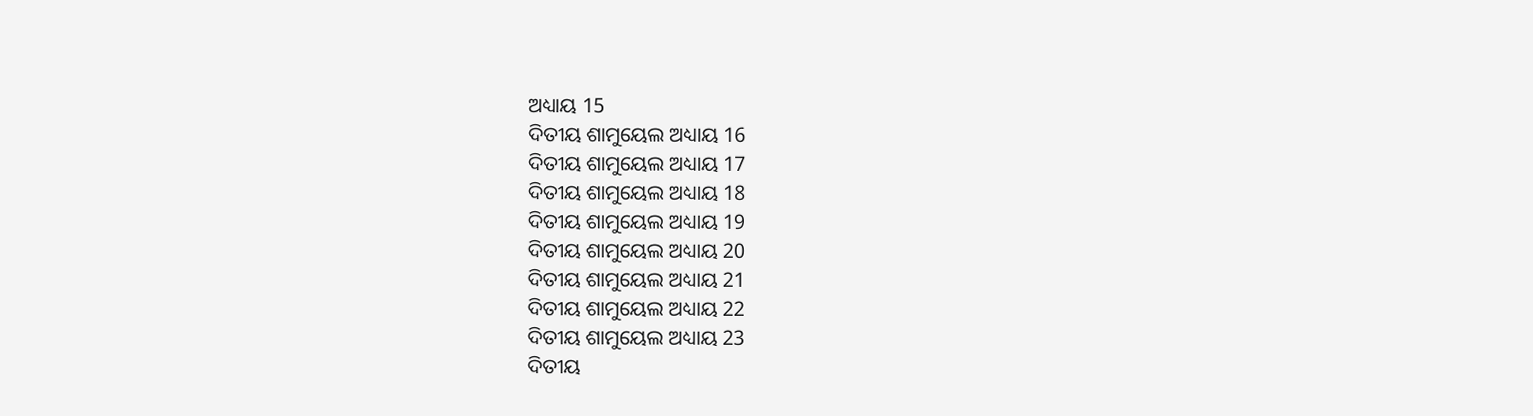ଅଧ୍ୟାୟ 15
ଦିତୀୟ ଶାମୁୟେଲ ଅଧ୍ୟାୟ 16
ଦିତୀୟ ଶାମୁୟେଲ ଅଧ୍ୟାୟ 17
ଦିତୀୟ ଶାମୁୟେଲ ଅଧ୍ୟାୟ 18
ଦିତୀୟ ଶାମୁୟେଲ ଅଧ୍ୟାୟ 19
ଦିତୀୟ ଶାମୁୟେଲ ଅଧ୍ୟାୟ 20
ଦିତୀୟ ଶାମୁୟେଲ ଅଧ୍ୟାୟ 21
ଦିତୀୟ ଶାମୁୟେଲ ଅଧ୍ୟାୟ 22
ଦିତୀୟ ଶାମୁୟେଲ ଅଧ୍ୟାୟ 23
ଦିତୀୟ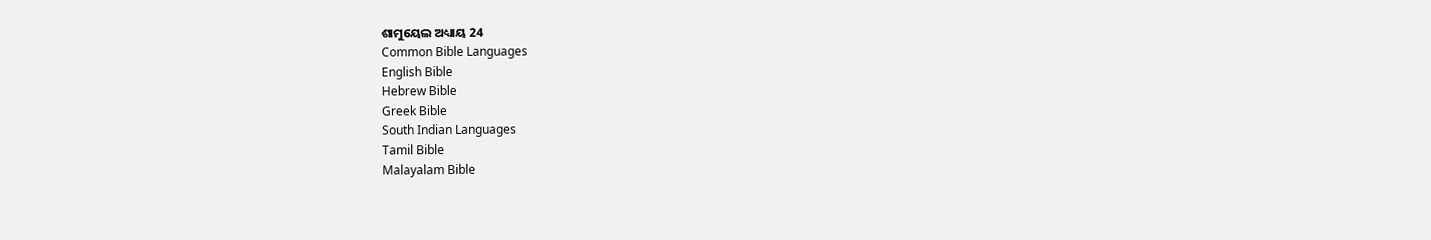ଶାମୁୟେଲ ଅଧ୍ୟାୟ 24
Common Bible Languages
English Bible
Hebrew Bible
Greek Bible
South Indian Languages
Tamil Bible
Malayalam Bible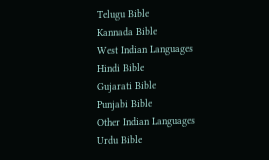Telugu Bible
Kannada Bible
West Indian Languages
Hindi Bible
Gujarati Bible
Punjabi Bible
Other Indian Languages
Urdu Bible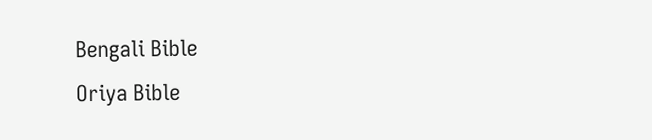Bengali Bible
Oriya Bible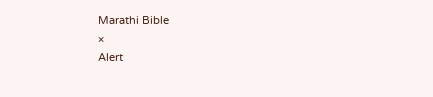Marathi Bible
×
Alert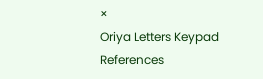×
Oriya Letters Keypad References